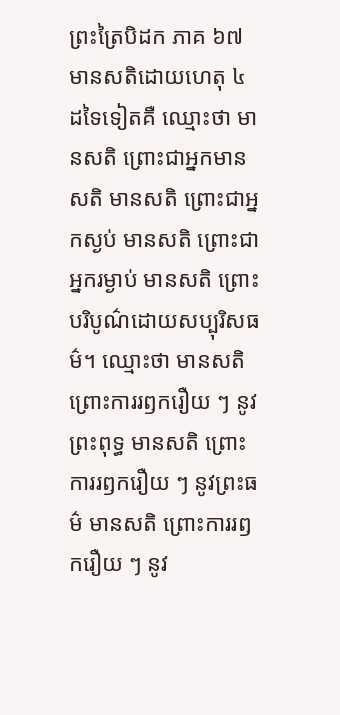ព្រះត្រៃបិដក ភាគ ៦៧
មានសតិដោយហេតុ ៤ ដទៃទៀតគឺ ឈ្មោះថា មានសតិ ព្រោះជាអ្នកមានសតិ មានសតិ ព្រោះជាអ្នកស្ងប់ មានសតិ ព្រោះជាអ្នករម្ងាប់ មានសតិ ព្រោះបរិបូណ៌ដោយសប្បុរិសធម៌។ ឈ្មោះថា មានសតិ ព្រោះការរឭករឿយ ៗ នូវព្រះពុទ្ធ មានសតិ ព្រោះការរឭករឿយ ៗ នូវព្រះធម៌ មានសតិ ព្រោះការរឭករឿយ ៗ នូវ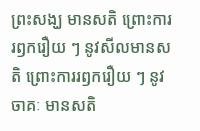ព្រះសង្ឃ មានសតិ ព្រោះការរឭករឿយ ៗ នូវសីលមានសតិ ព្រោះការរឭករឿយ ៗ នូវចាគៈ មានសតិ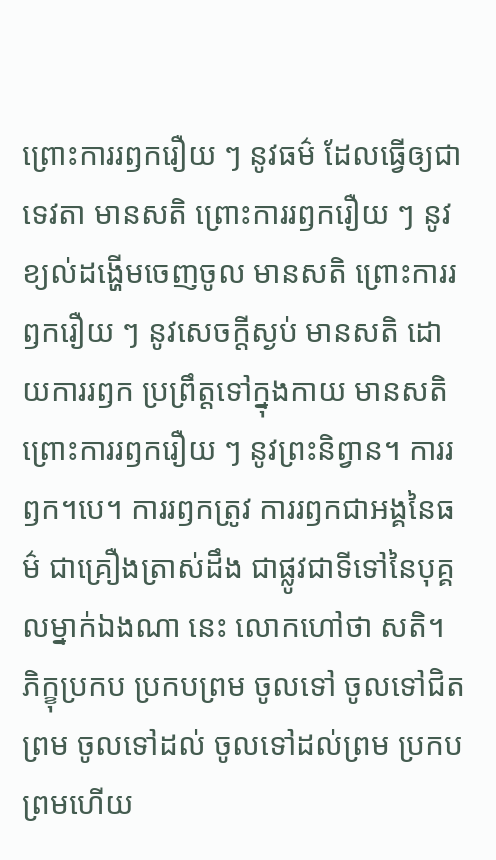ព្រោះការរឭករឿយ ៗ នូវធម៌ ដែលធ្វើឲ្យជាទេវតា មានសតិ ព្រោះការរឭករឿយ ៗ នូវខ្យល់ដង្ហើមចេញចូល មានសតិ ព្រោះការរឭករឿយ ៗ នូវសេចក្តីស្ងប់ មានសតិ ដោយការរឭក ប្រព្រឹត្តទៅក្នុងកាយ មានសតិ ព្រោះការរឭករឿយ ៗ នូវព្រះនិព្វាន។ ការរឭក។បេ។ ការរឭកត្រូវ ការរឭកជាអង្គនៃធម៌ ជាគ្រឿងត្រាស់ដឹង ជាផ្លូវជាទីទៅនៃបុគ្គលម្នាក់ឯងណា នេះ លោកហៅថា សតិ។ ភិក្ខុប្រកប ប្រកបព្រម ចូលទៅ ចូលទៅជិតព្រម ចូលទៅដល់ ចូលទៅដល់ព្រម ប្រកបព្រមហើយ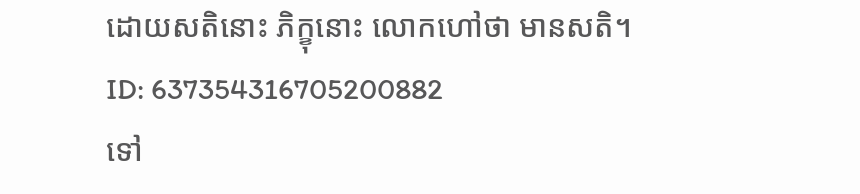ដោយសតិនោះ ភិក្ខុនោះ លោកហៅថា មានសតិ។
ID: 637354316705200882
ទៅ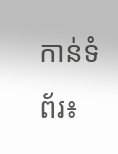កាន់ទំព័រ៖